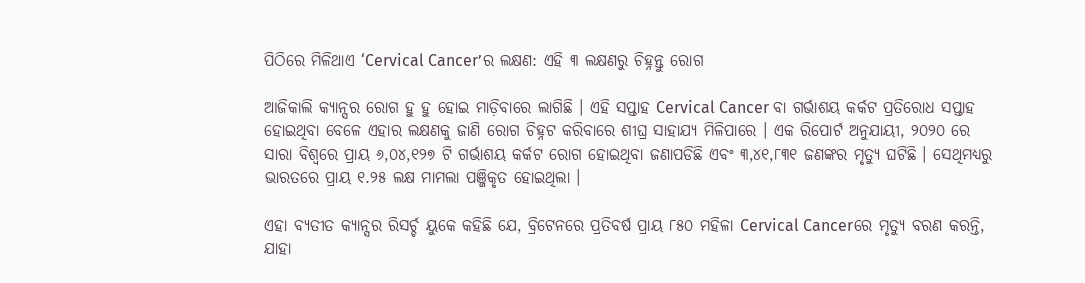ପିଠିରେ ମିଳିଥାଏ ‘Cervical Cancer’ର ଲକ୍ଷଣ: ଏହି ୩ ଲକ୍ଷଣରୁ ଚିହ୍ନନ୍ତୁ ରୋଗ

ଆଜିକାଲି କ୍ୟାନ୍ସର ରୋଗ ହୁ ହୁ ହୋଇ ମାଡ଼ିବାରେ ଲାଗିଛି । ଏହି ସପ୍ତାହ Cervical Cancer ବା ଗର୍ଭାଶୟ କର୍କଟ ପ୍ରତିରୋଧ ସପ୍ତାହ ହୋଇଥିବା ବେଳେ ଏହାର ଲକ୍ଷଣକୁ ଜାଣି ରୋଗ ଚିହ୍ନଟ କରିବାରେ ଶୀଘ୍ର ସାହାଯ୍ୟ ମିଳିପାରେ । ଏକ ରିପୋର୍ଟ ଅନୁଯାୟୀ, ୨୦୨୦ ରେ ସାରା ବିଶ୍ୱରେ ପ୍ରାୟ ୬,୦୪,୧୨୭ ଟି ଗର୍ଭାଶୟ କର୍କଟ ରୋଗ ହୋଇଥିବା ଜଣାପଡିଛି ଏବଂ ୩,୪୧,୮୩୧ ଜଣଙ୍କର ମୃତ୍ୟୁ ଘଟିଛି । ସେଥିମଧ୍ୟରୁ ଭାରତରେ ପ୍ରାୟ ୧.୨୫ ଲକ୍ଷ ମାମଲା ପଞ୍ଜିକୃତ ହୋଇଥିଲା ।

ଏହା ବ୍ୟତୀତ କ୍ୟାନ୍ସର ରିସର୍ଚ୍ଚ ୟୁକେ କହିଛି ଯେ, ବ୍ରିଟେନରେ ପ୍ରତିବର୍ଷ ପ୍ରାୟ ୮୫୦ ମହିଳା Cervical Cancerରେ ମୃତ୍ୟୁ ବରଣ କରନ୍ତି, ଯାହା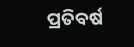ପ୍ରତିବର୍ଷ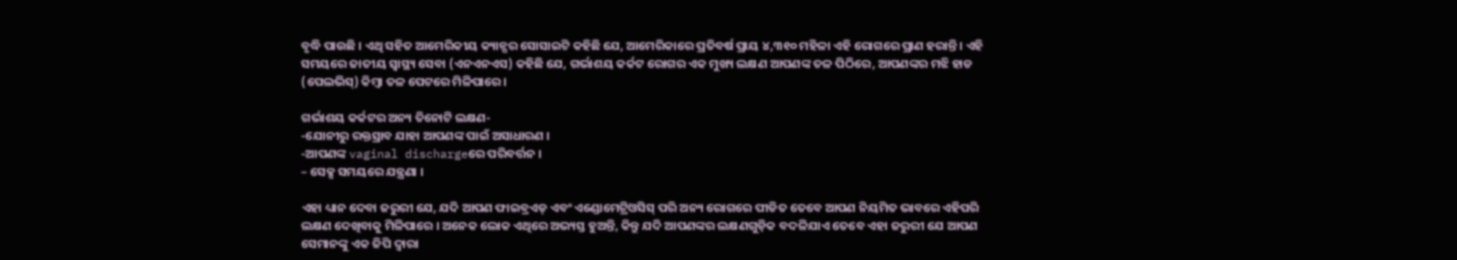ବୃଦ୍ଧି ପାଉଛି । ଏଥି ସହିତ ଆମେରିକୀୟ କ୍ୟାନ୍ସର ସୋସାଇଟି କହିଛି ଯେ, ଆମେରିକାରେ ପ୍ରତିବର୍ଷ ପ୍ରାୟ ୪,୩୧୦ ମହିଳା ଏହି ରୋଗରେ ପ୍ରାଣ ହରାନ୍ତି । ଏହି ସମୟରେ ଜାତୀୟ ସ୍ୱାସ୍ଥ୍ୟ ସେବା (ଏନଏନଏସ) କହିଛି ଯେ, ଗର୍ଭାଶୟ କର୍କଟ ରୋଗର ଏକ ମୁଖ୍ୟ ଲକ୍ଷଣ ଆପଣଙ୍କ ତଳ ପିଠିରେ, ଆପଣଙ୍କର ମଝି ହାଡ (ପେଲଭିସ୍) କିମ୍ବା ତଳ ପେଟରେ ମିଳିପାରେ ।

ଗର୍ଭାଶୟ କର୍କଟର ଅନ୍ୟ ତିନୋଟି ଲକ୍ଷଣ-
-ଯୋନୀରୁ ରକ୍ତସ୍ରାବ ଯାହା ଆପଣଙ୍କ ପାଇଁ ଅସାଧାରଣ ।
-ଆପଣଙ୍କ vaginal dischargeରେ ପରିବର୍ତ୍ତନ ।
– ସେକ୍ସ ସମୟରେ ଯନ୍ତ୍ରଣା ।

ଏହା ଧ୍ୟାନ ଦେବା ଜରୁରୀ ଯେ, ଯଦି ଆପଣ ଫାଇବ୍ରଏଡ୍ ଏବଂ ଏଣ୍ଡୋମେଟ୍ରିଓସିସ୍ ପରି ଅନ୍ୟ ରୋଗରେ ପୀଡିତ ତେବେ ଆପଣ ନିୟମିତ ଭାବରେ ଏହିପରି ଲକ୍ଷଣ ଦେଖିବାକୁ ମିଳିପାରେ । ଅନେକ ଲୋକ ଏଥିରେ ଅଭ୍ୟସ୍ତ ହୁଅନ୍ତି, କିନ୍ତୁ ଯଦି ଆପଣଙ୍କର ଲକ୍ଷଣଗୁଡ଼ିକ ବଦଳିଯାଏ ତେବେ ଏହା ଜରୁରୀ ଯେ ଆପଣ ସେମାନଙ୍କୁ ଏକ ଜିପି ଦ୍ୱାରା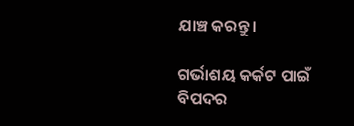ଯାଞ୍ଚ କରନ୍ତୁ ।

ଗର୍ଭାଶୟ କର୍କଟ ପାଇଁ ବିପଦର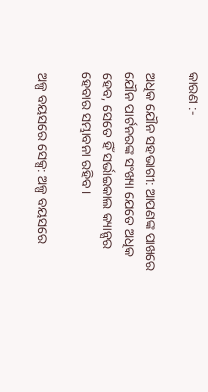କାରଣ :-

ଅଧିକ ଯୌନ ସହଭାଗୀ: ଆପଣଙ୍କ ପାଖରେ ଯୌନ ପାର୍ଟନରଙ୍କ ସଂଖ୍ୟା ଯେତେ ଅଧିକ ହେବ, ସେତେ ହିଁ ସର୍ଭାଇକାଲ କ୍ୟାନ୍ସର ହେବାର ସମ୍ଭାବନା ରହିବ ।

ଅଳ୍ପ ବୟସରେ ସେକ୍ସ: ଅଳ୍ପ ବୟସରେ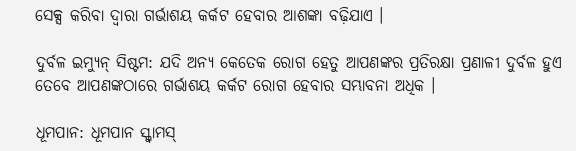ସେକ୍ସ କରିବା ଦ୍ୱାରା ଗର୍ଭାଶୟ କର୍କଟ ହେବାର ଆଶଙ୍କା ବଢ଼ିଯାଏ ।

ଦୁର୍ବଳ ଇମ୍ୟୁନ୍ ସିଷ୍ଟମ: ଯଦି ଅନ୍ୟ କେତେକ ରୋଗ ହେତୁ ଆପଣଙ୍କର ପ୍ରତିରକ୍ଷା ପ୍ରଣାଳୀ ଦୁର୍ବଳ ହୁଏ ତେବେ ଆପଣଙ୍କଠାରେ ଗର୍ଭାଶୟ କର୍କଟ ରୋଗ ହେବାର ସମ୍ଭାବନା ଅଧିକ ।

ଧୂମପାନ: ଧୂମପାନ ସ୍କ୍ୱାମସ୍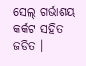ସେଲ୍ ଗର୍ଭାଶୟ କର୍କଟ ସହିତ ଜଡିତ ।